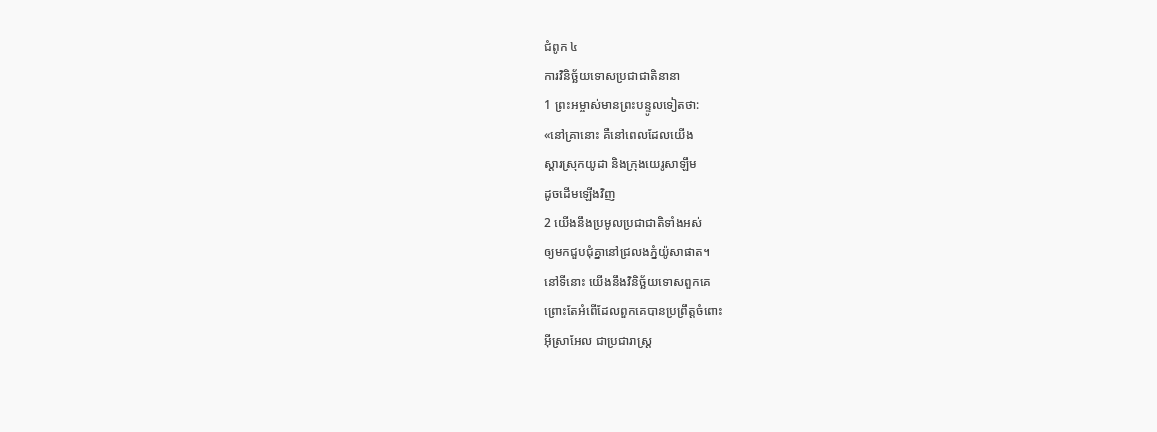ជំពូក ៤
ការវិនិច្ឆ័យទោសប្រជាជាតិនានា
1 ព្រះអម្ចាស់មានព្រះបន្ទូលទៀតថា:
«នៅគ្រានោះ គឺនៅពេលដែលយើង
ស្តារស្រុកយូដា និងក្រុងយេរូសាឡឹម
ដូចដើមឡើងវិញ
2 យើងនឹងប្រមូលប្រជាជាតិទាំងអស់
ឲ្យមកជួបជុំគ្នានៅជ្រលងភ្នំយ៉ូសាផាត។
នៅទីនោះ យើងនឹងវិនិច្ឆ័យទោសពួកគេ
ព្រោះតែអំពើដែលពួកគេបានប្រព្រឹត្តចំពោះ
អ៊ីស្រាអែល ជាប្រជារាស្ដ្រ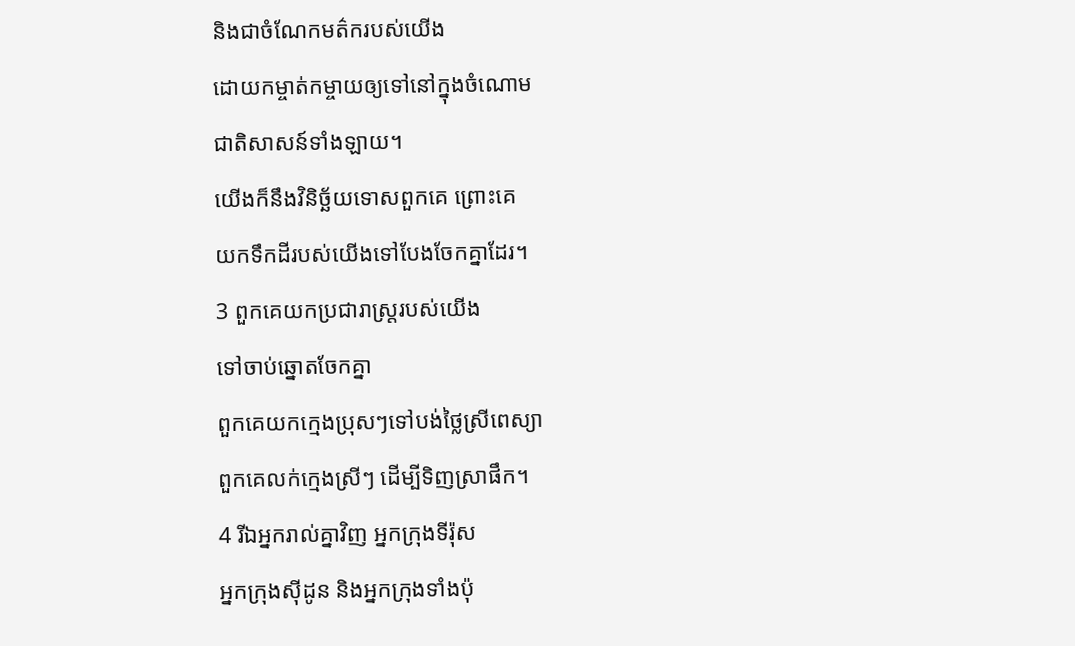និងជាចំណែកមត៌ករបស់យើង
ដោយកម្ចាត់កម្ចាយឲ្យទៅនៅក្នុងចំណោម
ជាតិសាសន៍ទាំងឡាយ។
យើងក៏នឹងវិនិច្ឆ័យទោសពួកគេ ព្រោះគេ
យកទឹកដីរបស់យើងទៅបែងចែកគ្នាដែរ។
3 ពួកគេយកប្រជារាស្ដ្ររបស់យើង
ទៅចាប់ឆ្នោតចែកគ្នា
ពួកគេយកក្មេងប្រុសៗទៅបង់ថ្លៃស្រីពេស្យា
ពួកគេលក់ក្មេងស្រីៗ ដើម្បីទិញស្រាផឹក។
4 រីឯអ្នករាល់គ្នាវិញ អ្នកក្រុងទីរ៉ុស
អ្នកក្រុងស៊ីដូន និងអ្នកក្រុងទាំងប៉ុ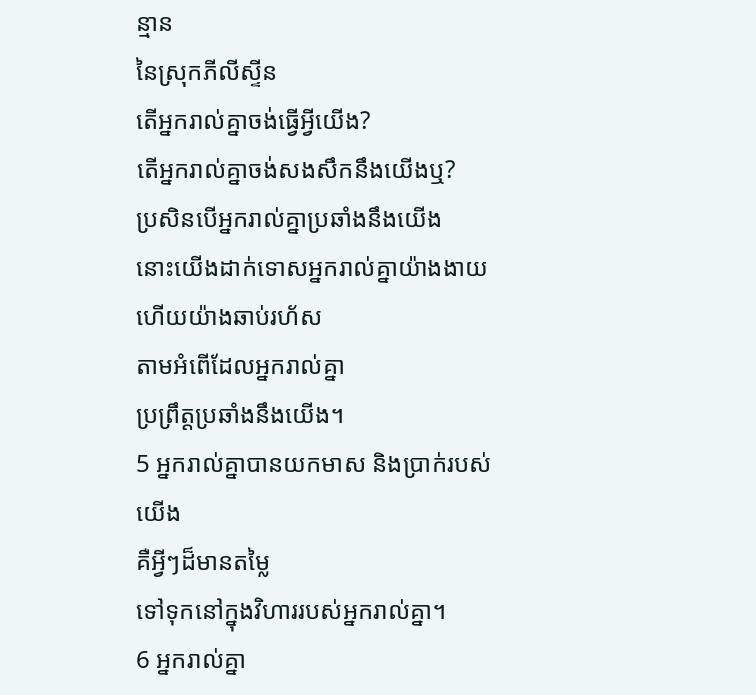ន្មាន
នៃស្រុកភីលីស្ទីន
តើអ្នករាល់គ្នាចង់ធ្វើអ្វីយើង?
តើអ្នករាល់គ្នាចង់សងសឹកនឹងយើងឬ?
ប្រសិនបើអ្នករាល់គ្នាប្រឆាំងនឹងយើង
នោះយើងដាក់ទោសអ្នករាល់គ្នាយ៉ាងងាយ
ហើយយ៉ាងឆាប់រហ័ស
តាមអំពើដែលអ្នករាល់គ្នា
ប្រព្រឹត្តប្រឆាំងនឹងយើង។
5 អ្នករាល់គ្នាបានយកមាស និងប្រាក់របស់យើង
គឺអ្វីៗដ៏មានតម្លៃ
ទៅទុកនៅក្នុងវិហាររបស់អ្នករាល់គ្នា។
6 អ្នករាល់គ្នា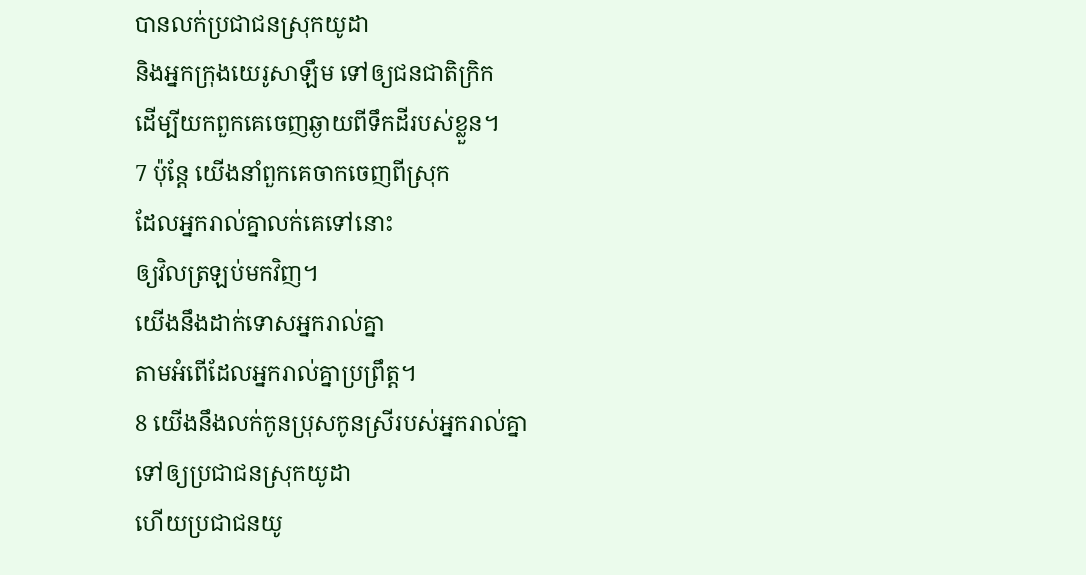បានលក់ប្រជាជនស្រុកយូដា
និងអ្នកក្រុងយេរូសាឡឹម ទៅឲ្យជនជាតិក្រិក
ដើម្បីយកពួកគេចេញឆ្ងាយពីទឹកដីរបស់ខ្លួន។
7 ប៉ុន្តែ យើងនាំពួកគេចាកចេញពីស្រុក
ដែលអ្នករាល់គ្នាលក់គេទៅនោះ
ឲ្យវិលត្រឡប់មកវិញ។
យើងនឹងដាក់ទោសអ្នករាល់គ្នា
តាមអំពើដែលអ្នករាល់គ្នាប្រព្រឹត្ត។
8 យើងនឹងលក់កូនប្រុសកូនស្រីរបស់អ្នករាល់គ្នា
ទៅឲ្យប្រជាជនស្រុកយូដា
ហើយប្រជាជនយូ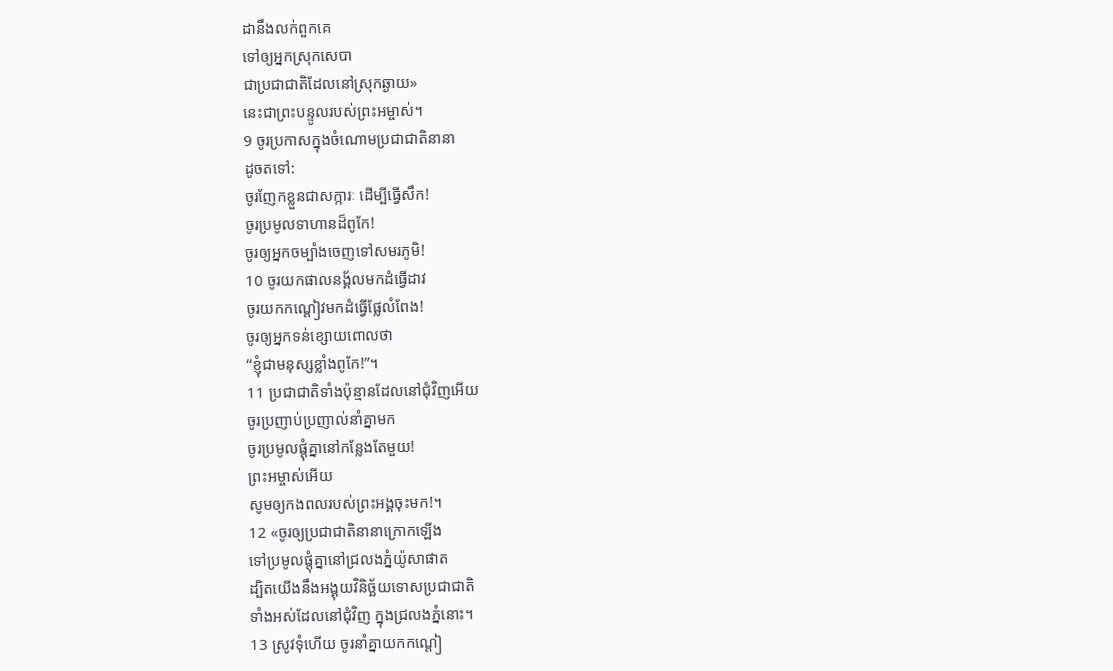ដានឹងលក់ពួកគេ
ទៅឲ្យអ្នកស្រុកសេបា
ជាប្រជាជាតិដែលនៅស្រុកឆ្ងាយ»
នេះជាព្រះបន្ទូលរបស់ព្រះអម្ចាស់។
9 ចូរប្រកាសក្នុងចំណោមប្រជាជាតិនានា
ដូចតទៅ:
ចូរញែកខ្លួនជាសក្ការៈ ដើម្បីធ្វើសឹក!
ចូរប្រមូលទាហានដ៏ពូកែ!
ចូរឲ្យអ្នកចម្បាំងចេញទៅសមរភូមិ!
10 ចូរយកផាលនង្គ័លមកដំធ្វើដាវ
ចូរយកកណ្ដៀវមកដំធ្វើផ្លែលំពែង!
ចូរឲ្យអ្នកទន់ខ្សោយពោលថា
“ខ្ញុំជាមនុស្សខ្លាំងពូកែ!”។
11 ប្រជាជាតិទាំងប៉ុន្មានដែលនៅជុំវិញអើយ
ចូរប្រញាប់ប្រញាល់នាំគ្នាមក
ចូរប្រមូលផ្តុំគ្នានៅកន្លែងតែមួយ!
ព្រះអម្ចាស់អើយ
សូមឲ្យកងពលរបស់ព្រះអង្គចុះមក!។
12 «ចូរឲ្យប្រជាជាតិនានាក្រោកឡើង
ទៅប្រមូលផ្តុំគ្នានៅជ្រលងភ្នំយ៉ូសាផាត
ដ្បិតយើងនឹងអង្គុយវិនិច្ឆ័យទោសប្រជាជាតិ
ទាំងអស់ដែលនៅជុំវិញ ក្នុងជ្រលងភ្នំនោះ។
13 ស្រូវទុំហើយ ចូរនាំគ្នាយកកណ្ដៀ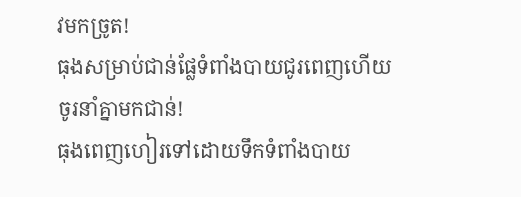វមកច្រូត!
ធុងសម្រាប់ជាន់ផ្លែទំពាំងបាយជូរពេញហើយ
ចូរនាំគ្នាមកជាន់!
ធុងពេញហៀរទៅដោយទឹកទំពាំងបាយ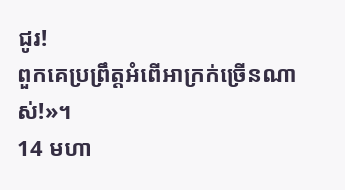ជូរ!
ពួកគេប្រព្រឹត្តអំពើអាក្រក់ច្រើនណាស់!»។
14 មហា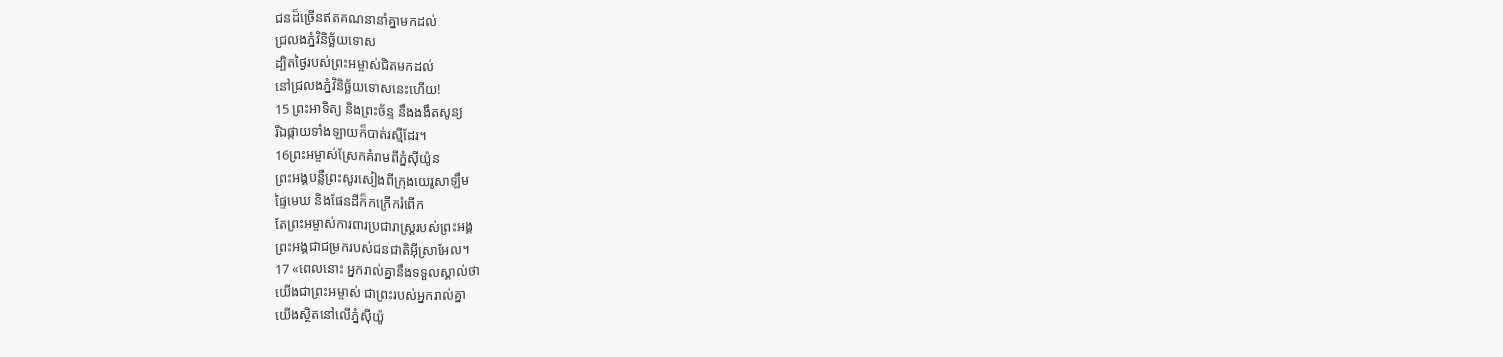ជនដ៏ច្រើនឥតគណនានាំគ្នាមកដល់
ជ្រលងភ្នំវិនិច្ឆ័យទោស
ដ្បិតថ្ងៃរបស់ព្រះអម្ចាស់ជិតមកដល់
នៅជ្រលងភ្នំវិនិច្ឆ័យទោសនេះហើយ!
15 ព្រះអាទិត្យ និងព្រះច័ន្ទ នឹងងងឹតសូន្យ
រីឯផ្កាយទាំងឡាយក៏បាត់រស្មីដែរ។
16ព្រះអម្ចាស់ស្រែកគំរាមពីភ្នំស៊ីយ៉ូន
ព្រះអង្គបន្លឺព្រះសូរសៀងពីក្រុងយេរូសាឡឹម
ផ្ទៃមេឃ និងផែនដីក៏កក្រើករំពើក
តែព្រះអម្ចាស់ការពារប្រជារាស្ដ្ររបស់ព្រះអង្គ
ព្រះអង្គជាជម្រករបស់ជនជាតិអ៊ីស្រាអែល។
17 «ពេលនោះ អ្នករាល់គ្នានឹងទទួលស្គាល់ថា
យើងជាព្រះអម្ចាស់ ជាព្រះរបស់អ្នករាល់គ្នា
យើងស្ថិតនៅលើភ្នំស៊ីយ៉ូ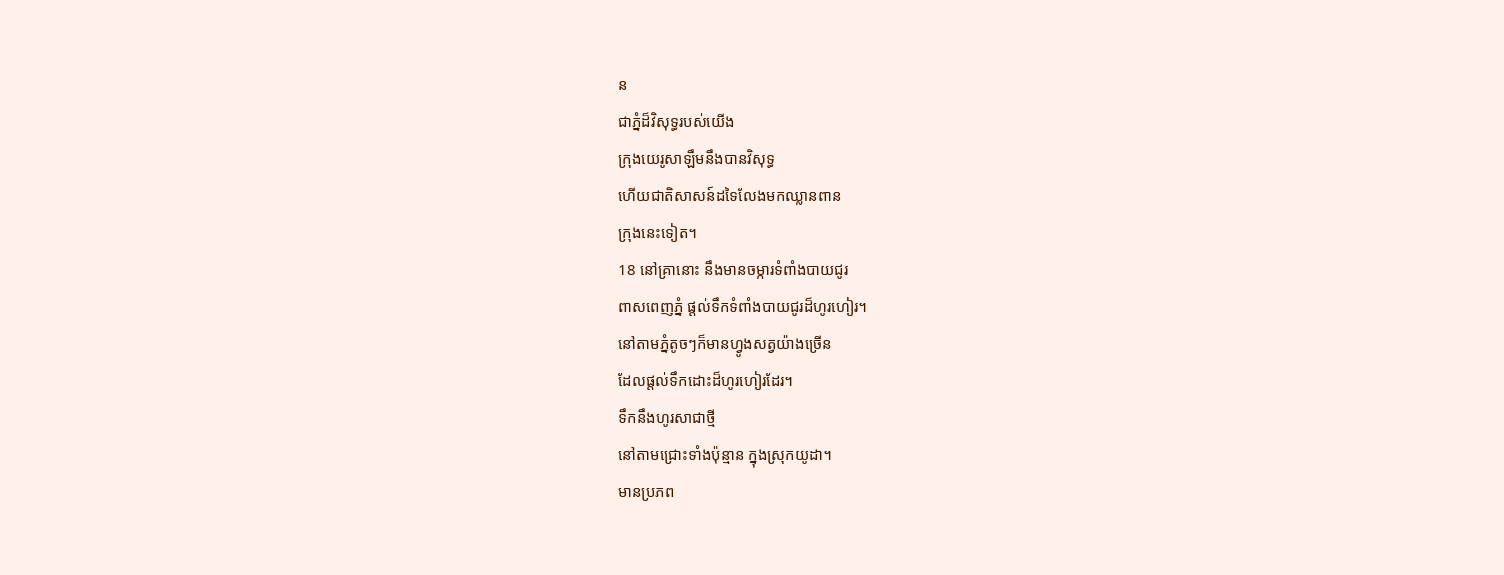ន
ជាភ្នំដ៏វិសុទ្ធរបស់យើង
ក្រុងយេរូសាឡឹមនឹងបានវិសុទ្ធ
ហើយជាតិសាសន៍ដទៃលែងមកឈ្លានពាន
ក្រុងនេះទៀត។
18 នៅគ្រានោះ នឹងមានចម្ការទំពាំងបាយជូរ
ពាសពេញភ្នំ ផ្តល់ទឹកទំពាំងបាយជូរដ៏ហូរហៀរ។
នៅតាមភ្នំតូចៗក៏មានហ្វូងសត្វយ៉ាងច្រើន
ដែលផ្តល់ទឹកដោះដ៏ហូរហៀរដែរ។
ទឹកនឹងហូរសាជាថ្មី
នៅតាមជ្រោះទាំងប៉ុន្មាន ក្នុងស្រុកយូដា។
មានប្រភព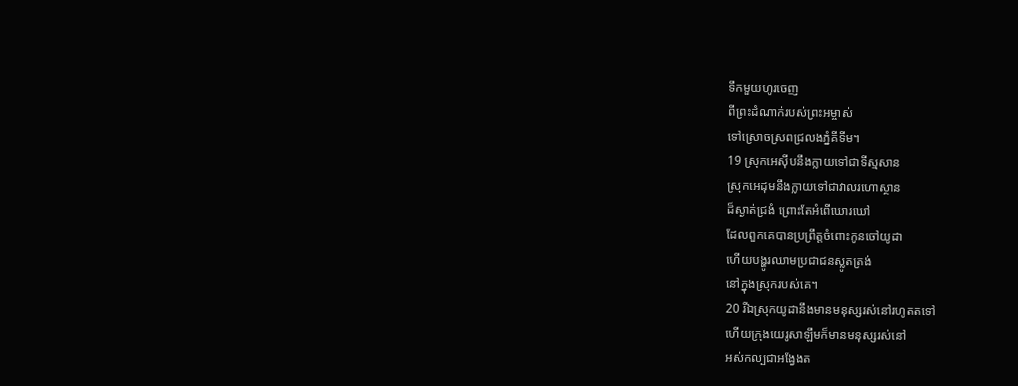ទឹកមួយហូរចេញ
ពីព្រះដំណាក់របស់ព្រះអម្ចាស់
ទៅស្រោចស្រពជ្រលងភ្នំគីទីម។
19 ស្រុកអេស៊ីបនឹងក្លាយទៅជាទីស្មសាន
ស្រុកអេដុមនឹងក្លាយទៅជាវាលរហោស្ថាន
ដ៏ស្ងាត់ជ្រងំ ព្រោះតែអំពើឃោរឃៅ
ដែលពួកគេបានប្រព្រឹត្តចំពោះកូនចៅយូដា
ហើយបង្ហូរឈាមប្រជាជនស្លូតត្រង់
នៅក្នុងស្រុករបស់គេ។
20 រីឯស្រុកយូដានឹងមានមនុស្សរស់នៅរហូតតទៅ
ហើយក្រុងយេរូសាឡឹមក៏មានមនុស្សរស់នៅ
អស់កល្បជាអង្វែងត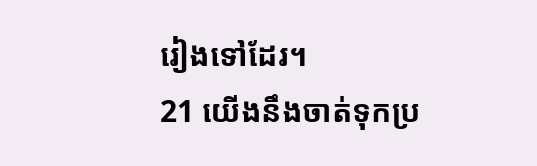រៀងទៅដែរ។
21 យើងនឹងចាត់ទុកប្រ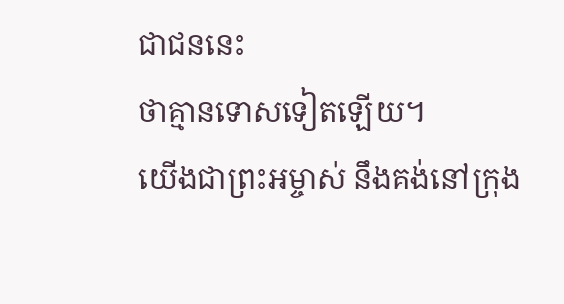ជាជននេះ
ថាគ្មានទោសទៀតឡើយ។
យើងជាព្រះអម្ចាស់ នឹងគង់នៅក្រុង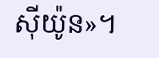ស៊ីយ៉ូន»។